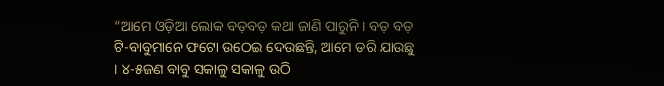“ଆମେ ଓଡ଼ିଆ ଲୋକ ବଡ଼ବଡ଼ କଥା ଜାଣି ପାରୁନି । ବଡ଼ ବଡ଼ ଟି-ବାବୁମାନେ ଫଟୋ ଉଠେଇ ଦେଉଛନ୍ତି, ଆମେ ଡରି ଯାଉଛୁ । ୪-୫ଜଣ ବାବୁ ସକାଳୁ ସକାଳୁ ଉଠି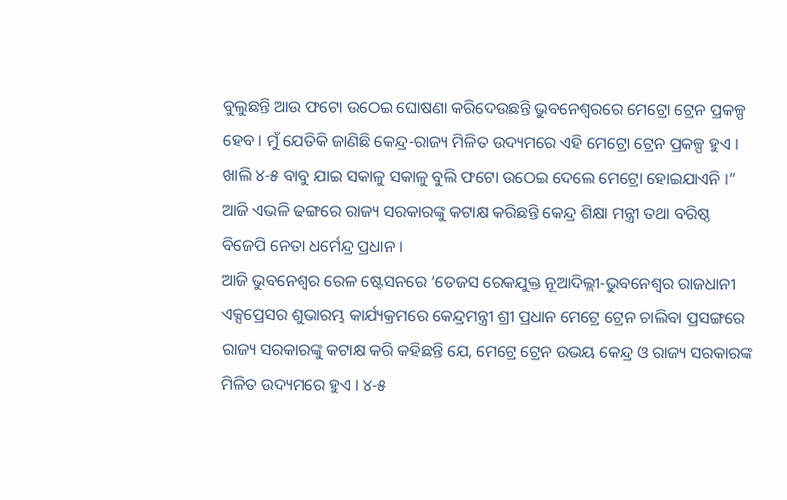ବୁଲୁଛନ୍ତି ଆଉ ଫଟୋ ଉଠେଇ ଘୋଷଣା କରିଦେଉଛନ୍ତି ଭୁବନେଶ୍ୱରରେ ମେଟ୍ରୋ ଟ୍ରେନ ପ୍ରକଳ୍ପ ହେବ । ମୁଁ ଯେତିକି ଜାଣିଛି କେନ୍ଦ୍ର-ରାଜ୍ୟ ମିଳିତ ଉଦ୍ୟମରେ ଏହି ମେଟ୍ରୋ ଟ୍ରେନ ପ୍ରକଳ୍ପ ହୁଏ । ଖାଲି ୪-୫ ବାବୁ ଯାଇ ସକାଳୁ ସକାଳୁ ବୁଲି ଫଟୋ ଉଠେଇ ଦେଲେ ମେଟ୍ରୋ ହୋଇଯାଏନି ।” ଆଜି ଏଭଳି ଢଙ୍ଗରେ ରାଜ୍ୟ ସରକାରଙ୍କୁ କଟାକ୍ଷ କରିଛନ୍ତି କେନ୍ଦ୍ର ଶିକ୍ଷା ମନ୍ତ୍ରୀ ତଥା ବରିଷ୍ଠ ବିଜେପି ନେତା ଧର୍ମେନ୍ଦ୍ର ପ୍ରଧାନ ।
ଆଜି ଭୁବନେଶ୍ୱର ରେଳ ଷ୍ଟେସନରେ ‘ତେଜସ ରେକଯୁକ୍ତ ନୂଆଦିଲ୍ଲୀ-ଭୁବନେଶ୍ୱର ରାଜଧାନୀ ଏକ୍ସପ୍ରେସର ଶୁଭାରମ୍ଭ କାର୍ଯ୍ୟକ୍ରମରେ କେନ୍ଦ୍ରମନ୍ତ୍ରୀ ଶ୍ରୀ ପ୍ରଧାନ ମେଟ୍ରେ ଟ୍ରେନ ଚାଲିବା ପ୍ରସଙ୍ଗରେ ରାଜ୍ୟ ସରକାରଙ୍କୁ କଟାକ୍ଷ କରି କହିଛନ୍ତି ଯେ, ମେଟ୍ରେ ଟ୍ରେନ ଉଭୟ କେନ୍ଦ୍ର ଓ ରାଜ୍ୟ ସରକାରଙ୍କ ମିଳିତ ଉଦ୍ୟମରେ ହୁଏ । ୪-୫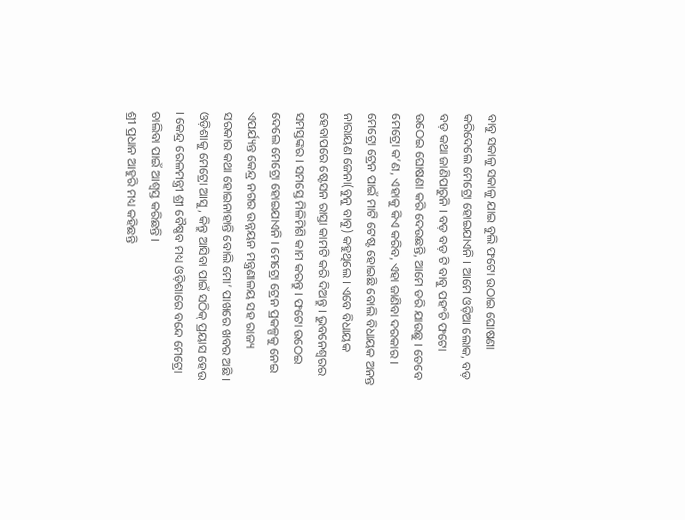ବାବୁ ସକାଳୁ ସକାଳୁ ଯାଇ ବୁଲି ଫଟୋ ଉଠାଇ ଘୋଷଣା କରିଦେଲେ ମେଟ୍ରୋ ହୋଇଯାଏନି । ଆମେ ଓଡ଼ିଆ ଲୋକ, ବଡ଼ ବଡ଼ କଥା ଜାଣିପାରୁନି । ବଡ଼ ବଡ଼ ଟି ବାବୁ ପହଂଚି ଫଟୋ ଉଠେଇ ଘୋଷଣା କରି ଦେଉଛନ୍ତି, ଆମେ ଡରି ଯାଉଛୁ । ତେବେ ମେଟ୍ରୋ କ’ଣ, ଏହାକୁ କିଏ କରିବ, ଏହା ଜାଣିବା ଦରକାର । ମେଟ୍ରୋ ଟ୍ରେନ ପାଇଁ ମାଟି ଟେଷ୍ଟ ହୋଇଛି ବୋଲି ବିଧାୟକ ଅନନ୍ତ ନାରାୟଣ ଜେନା(ବୁନୁ ବାବୁ) କହୁଥିଲେ । ଏବେ ବିଧାୟକ ହେବାପରେ ଷ୍ଟେସନ ରାସ୍ତା କାମଟି କରି ଦିଅନ୍ତୁ । ଭୁବନେଶ୍ୱରର ସମସ୍ତଙ୍କର । ସମସ୍ତେ ମିଳିମିଶି କାମ କରନ୍ତୁ । ଫଟୋ ଉଠେଇ ଦେଲେ ମେଟ୍ରୋ ହୋଇଯାଏନି । ମେଟ୍ରୋ ଟ୍ରେନ ପ୍ରକଳ୍ପକୁ ନେଇ ଏପର୍ଯ୍ୟନ୍ତ କେନ୍ଦ୍ର ନଗର ଉନ୍ନୟନ ମନ୍ତ୍ରଣାଳୟ ସହ ରାଜ୍ୟ ସରକାର କଥା ହୋଇନାହାନ୍ତି ବୋଲି ମୋ’ ପାଖରେ ଖବର ଅଛି । ଓଡ଼ିଶାକୁ ମେଟ୍ରୋ ଆସୁ, କିନ୍ତୁ ଆସିବା ପାଇଁ ସଠିକ୍ ପ୍ରୟାସ ହେଉ । କେନ୍ଦ୍ର ରେଳମନ୍ତ୍ରୀ ଶ୍ରୀ ବୈଷ୍ଣବ ମଧ୍ୟ ଓଡ଼ିଶାରେ ବନ୍ଦେ ମେଟ୍ରୋ ଚାଲିବା ପାଇଁ ଆଶ୍ୱସ୍ତ କରିଛନ୍ତି ।
ଶ୍ରୀ ପ୍ରଧାନ ଆହୁରି ମଧ୍ୟ କହିଛନ୍ତି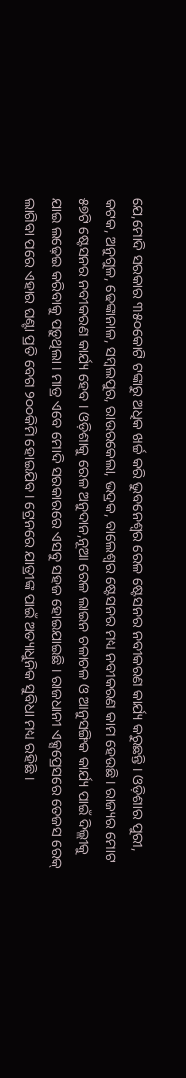ଯେ,ମୋଦି ସରକାର ୩୫୦କୋଟି ଟଙ୍କାରୁ ଅଧିକ ଖର୍ଚ୍ଚ କରି ଭୁବନେଶ୍ୱର ରେଳ ଷ୍ଟେସନର ନବୀକରଣ କାର୍ଯ୍ୟ କରୁଛନ୍ତି । ଓଡ଼ିଶାର ପୁରୀ, କଟକ, ଅନୁଗୁଳ, ଢେଙ୍କାନାଳ, ସମ୍ବଲପୁର, ରାଉରକେଲା, ଭଦ୍ରକ, ବାଲେଶ୍ୱର ଷ୍ଟେସନର ମଧ୍ୟ ନବୀକରଣ କାମ ହେଉଛି। ରାଜ୍ୟର ମୋଟ ୫୭ଟି ଷ୍ଟେସନର ନବୀକରଣ କାର୍ଯ୍ୟ ହେବ । ଓଡ଼ିଶାକୁ ରେଳ ଅନୁଦାନ,ନୂଆ ରେଳ ଲାଇନ ଚଳାଚଳ ଓ ଆନୁସଙ୍ଗିକ କାର୍ଯ୍ୟ ପାଇଁ ଦିଲ୍ଲୀକୁ ଯାଇ ଲଢ଼େଇ କରିବାକୁ ପଡ଼ୁଥିଲା । ମାତ୍ର ଏବେ ମୋଦି ସରକାରରେ ଏସବୁ ସହଜ ହୋଇଯାଇଛି । ରାଜଧାନୀ ଏକ୍ସପ୍ରେସରେ ତେଜସ ରେକ୍ ଲାଗିବା ପରେ ଏହାର ଘଣ୍ଟା ପ୍ରତି ବେଗ ୨୦୦କିମି ହୋଇଯିବ । ଟ୍ରେନରେ ଯାତ୍ରୀଙ୍କ ପାଇଁ ଅତ୍ୟାଧୁନିକ ସୁବିଧା ମଧ୍ୟ ରହିଛି ।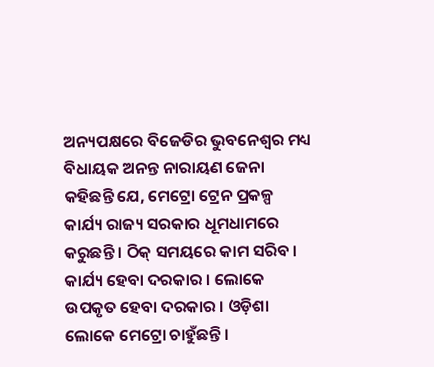ଅନ୍ୟପକ୍ଷରେ ବିଜେଡିର ଭୁବନେଶ୍ୱର ମଧ୍ୟ ବିଧାୟକ ଅନନ୍ତ ନାରାୟଣ ଜେନା କହିଛନ୍ତି ଯେ, ମେଟ୍ରୋ ଟ୍ରେନ ପ୍ରକଳ୍ପ କାର୍ଯ୍ୟ ରାଜ୍ୟ ସରକାର ଧୂମଧାମରେ କରୁଛନ୍ତି । ଠିକ୍ ସମୟରେ କାମ ସରିବ । କାର୍ଯ୍ୟ ହେବା ଦରକାର । ଲୋକେ ଉପକୃତ ହେବା ଦରକାର । ଓଡ଼ିଶା ଲୋକେ ମେଟ୍ରୋ ଚାହୁଁଛନ୍ତି ।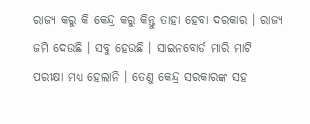ରାଜ୍ୟ କରୁ କି କେନ୍ଦ୍ର କରୁ କିନ୍ତୁ ତାହା ହେବା ଦରକାର । ରାଜ୍ୟ ଜମି ଦେଉଛି । ସବୁ ହେଉଛି । ସାଇନବୋର୍ଡ ମାରି ମାଟି ପରୀକ୍ଷା ମଧ୍ୟ ହେଲାନି । ତେଣୁ କେନ୍ଦ୍ର ସରକାରଙ୍କ ସହ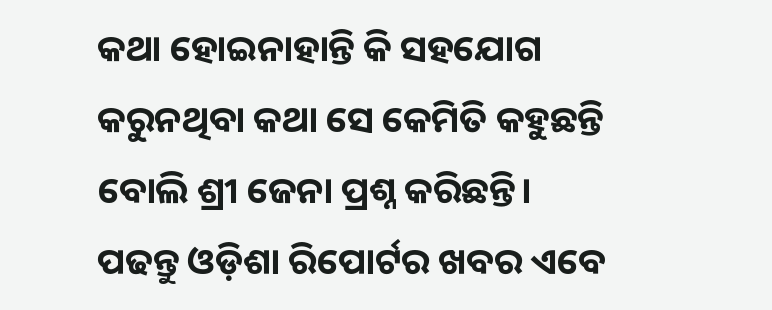କଥା ହୋଇନାହାନ୍ତି କି ସହଯୋଗ କରୁନଥିବା କଥା ସେ କେମିତି କହୁଛନ୍ତି ବୋଲି ଶ୍ରୀ ଜେନା ପ୍ରଶ୍ନ କରିଛନ୍ତି।
ପଢନ୍ତୁ ଓଡ଼ିଶା ରିପୋର୍ଟର ଖବର ଏବେ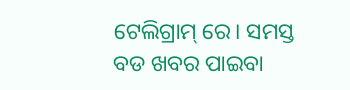ଟେଲିଗ୍ରାମ୍ ରେ। ସମସ୍ତ ବଡ ଖବର ପାଇବା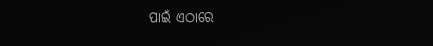ପାଇଁ ଏଠାରେ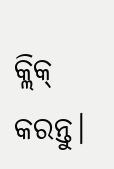କ୍ଲିକ୍ କରନ୍ତୁ।